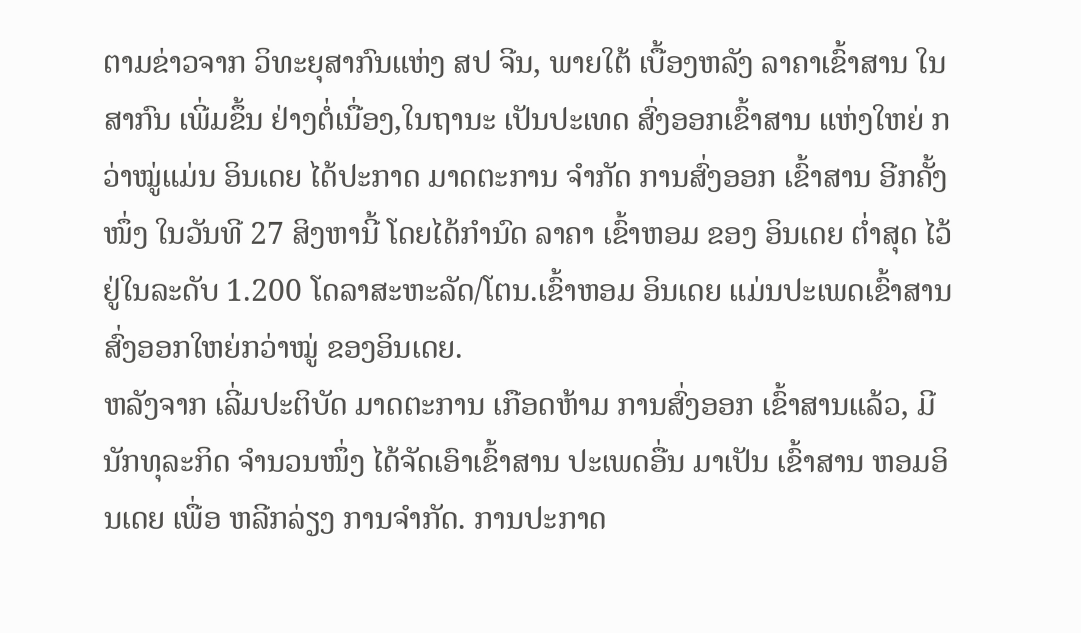ຕາມຂ່າວຈາກ ວິທະຍຸສາກົນແຫ່ງ ສປ ຈີນ, ພາຍໃຕ້ ເບື້ອງຫລັງ ລາຄາເຂົ້າສານ ໃນສາກົນ ເພີ່ມຂຶ້ນ ຢ່າງຕໍ່ເນື່ອງ,ໃນຖານະ ເປັນປະເທດ ສົ່ງອອກເຂົ້າສານ ແຫ່ງໃຫຍ່ ກວ່າໝູ່ແມ່ນ ອິນເດຍ ໄດ້ປະກາດ ມາດຕະການ ຈຳກັດ ການສົ່ງອອກ ເຂົ້າສານ ອີກຄັ້ງໜຶ່ງ ໃນວັນທີ 27 ສິງຫານີ້ ໂດຍໄດ້ກຳນົດ ລາຄາ ເຂົ້າຫອມ ຂອງ ອິນເດຍ ຕ່ຳສຸດ ໄວ້ຢູ່ໃນລະດັບ 1.200 ໂດລາສະຫະລັດ/ໂຕນ.ເຂົ້າຫອມ ອິນເດຍ ແມ່ນປະເພດເຂົ້າສານສົ່ງອອກໃຫຍ່ກວ່າໝູ່ ຂອງອິນເດຍ.
ຫລັງຈາກ ເລີ່ມປະຕິບັດ ມາດຕະການ ເກືອດຫ້າມ ການສົ່ງອອກ ເຂົ້າສານແລ້ວ, ມີນັກທຸລະກິດ ຈຳນວນໜຶ່ງ ໄດ້ຈັດເອົາເຂົ້າສານ ປະເພດອື່ນ ມາເປັນ ເຂົ້າສານ ຫອມອິນເດຍ ເພື່ອ ຫລີກລ່ຽງ ການຈຳກັດ. ການປະກາດ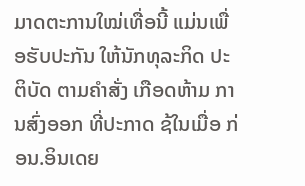ມາດຕະການໃໝ່ເທື່ອນີ້ ແມ່ນເພື່ອຮັບປະກັນ ໃຫ້ນັກທຸລະກິດ ປະຕິບັດ ຕາມຄຳສັ່ງ ເກືອດຫ້າມ ການສົ່ງອອກ ທີ່ປະກາດ ຊ້ໃນເມື່ອ ກ່ອນ.ອິນເດຍ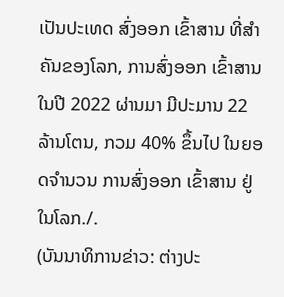ເປັນປະເທດ ສົ່ງອອກ ເຂົ້າສານ ທີ່ສຳຄັນຂອງໂລກ, ການສົ່ງອອກ ເຂົ້າສານ ໃນປີ 2022 ຜ່ານມາ ມີປະມານ 22 ລ້ານໂຕນ, ກວມ 40% ຂຶ້ນໄປ ໃນຍອດຈຳນວນ ການສົ່ງອອກ ເຂົ້າສານ ຢູ່ໃນໂລກ./.
(ບັນນາທິການຂ່າວ: ຕ່າງປະ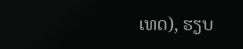ເທດ), ຮຽບ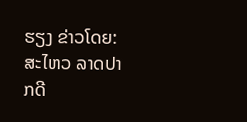ຮຽງ ຂ່າວໂດຍ: ສະໄຫວ ລາດປາກດີ